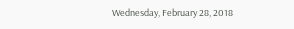Wednesday, February 28, 2018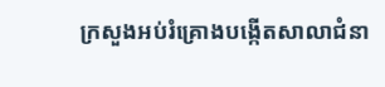ក្រសួងអប់រំគ្រោងបង្កើតសាលាជំនា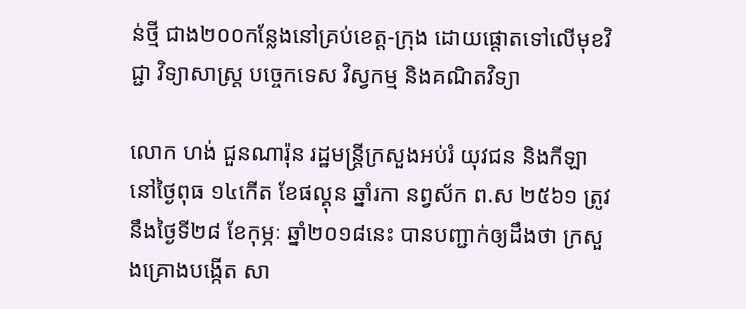ន់ថ្មី ជាង២០០កន្លែងនៅគ្រប់ខេត្ត-ក្រុង ដោយផ្ដោតទៅលើមុខវិជ្ជា វិទ្យាសាស្រ្ត បច្ចេកទេស វិស្វកម្ម និងគណិតវិទ្យា

លោក ហង់ ជួនណារ៉ុន រដ្ឋមន្រ្តីក្រសួងអប់រំ យុវជន និងកីឡា នៅថ្ងៃពុធ ១៤កើត ខែផល្គុន ឆ្នាំរកា នព្វស័ក ព.ស ២៥៦១ ត្រូវនឹងថ្ងៃទី២៨ ខែកុម្ភៈ ឆ្នាំ២០១៨នេះ បានបញ្ជាក់ឲ្យដឹងថា ក្រសួងគ្រោងបង្កើត សា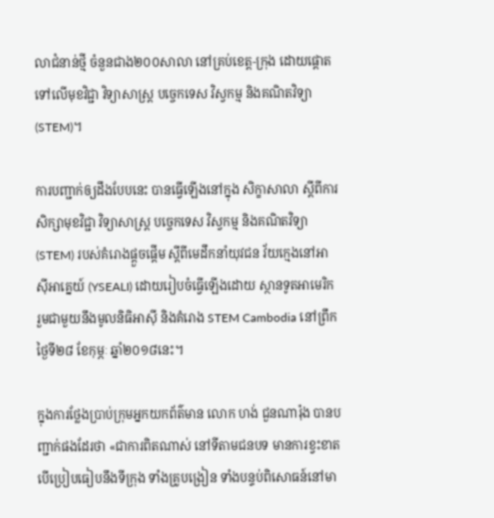លាជំនាន់ថ្មី ចំនួនជាង២០០សាលា នៅគ្រប់ខេត្ត-ក្រុង ដោយផ្ដោតទៅលើមុខវិជ្ជា វិទ្យាសាស្រ្ត បច្ចេកទេស វិស្វកម្ម និងគណិតវិទ្យា (STEM)។

ការបញ្ជាក់ឲ្យដឹងបែបនេះ បានធ្វើឡើងនៅក្នុង សិក្ខាសាលា ស្តីពីការសិក្សាមុខវិជ្ជា វិទ្យាសាស្រ្ត បច្ចេកទេស វិស្វកម្ម និងគណិតវិទ្យា (STEM) របស់គំរោងផ្តួចផ្តើម ស្តីពីមេដឹកនាំយុវជន វ័យក្មេងនៅអាស៊ីអាគ្នេយ៍ (YSEALI) ដោយរៀបចំធ្វើឡើងដោយ ស្ថានទូតអាមេរិក រួមជាមួយនឹងមូលនិធិអាស៊ី និងគំរោង STEM Cambodia នៅព្រឹកថ្ងៃទី២៨ ខែកុម្ភៈ ឆ្នាំ២០១៨នេះ។

ក្នុងការថ្លែងប្រាប់ក្រុមអ្នកយកព័ត៌មាន លោក ហង់ ជួនណារ៉ុង បានបញ្ជាក់ផងដែរថា «ជាការពិតណាស់ នៅទីតាមជនបទ មានការខ្វះខាតបើប្រៀបធៀបនឹងទីក្រុង ទាំងគ្រូបង្រៀន ទាំងបន្ទប់ពិសោធន៍នៅមា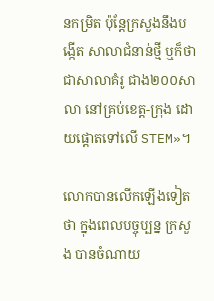នកម្រិត ប៉ុន្ដែក្រសួងនឹងបង្កើត សាលាជំនាន់ថ្មី ឬក៏ថាជាសាលាគំរូ ជាង២០០សាលា នៅគ្រប់ខេត្ត-ក្រុង ដោយផ្ដោតទៅលើ STEM»។

លោកបានលើកឡើងទៀតថា ក្នុងពេលបច្ចុប្បន្ន ក្រសួង បានចំណាយ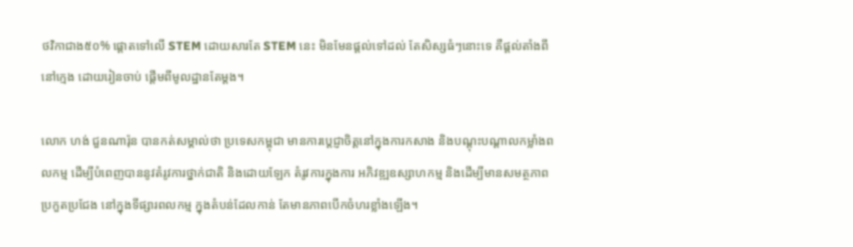ថវិកាជាង៥០% ផ្ដោតទៅលើ STEM ដោយសារតែ STEM នេះ មិនមែនផ្ដល់ទៅដល់ តែសិស្សធំៗនោះទេ គឺផ្ដល់តាំងពីនៅក្មេង ដោយរៀនចាប់ ផ្ដើមពីមូលដ្ឋានតែម្ដង។

លោក ហង់ ជួនណារ៉ុន បានកត់សម្គាល់ថា ប្រទេសកម្ពុជា មានការប្ដេជ្ញាចិត្តនៅក្នុងការកសាង និងបណ្ដុះបណ្ដាលកម្លាំងពលកម្ម ដើម្បីបំពេញបាននូវតំរូវការថ្នាក់ជាតិ និងដោយឡែក តំរូវការក្នុងការ អភិវឌ្ឍឧស្សាហកម្ម និងដើម្បីមានសមត្ថភាពប្រកួតប្រជែង នៅក្នុងទីផ្សារពលកម្ម ក្នុងតំបន់ដែលកាន់ តែមានភាពបើកចំហរខ្លាំងឡើង។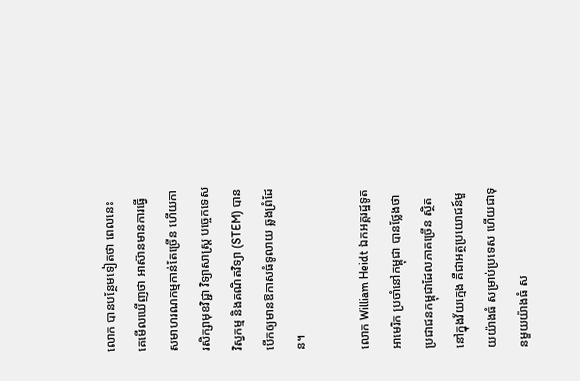លោក បានបន្ថែមទៀតថា ពេលនេះ គេមើលឃើញថា អាស៊ានមានការធ្វើសមាហរណកម្មកាន់តែច្រើន ហើយការសិក្សាមុខវិជ្ជា វិទ្យាសាស្រ្ត បច្ចេកទេស វិស្វកម្ម និងគណិតវិទ្យា (STEM) បានបើកឲ្យមានឱកាសធំទូលាយ ឆ្លងព្រំដែន។

លោក William Heidt ឯកអគ្គរដ្ឋទូតអាមេរិក ប្រចាំនៅកម្ពុជា បានថ្លែងថា ប្រជាជនកម្ពុជាដែលភាគច្រើន ស្ថិតនៅក្នុងវ័យក្មេង គឺជាអត្ថប្រយោជន៍មួយយ៉ាងធំ សម្រាប់ប្រទេស ហើយជាទុនមួយយ៉ាងធំ ស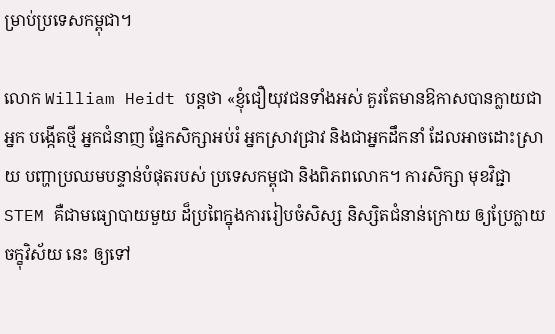ម្រាប់ប្រទេសកម្ពុជា។

លោក William Heidt បន្ដថា «ខ្ញុំជឿយុវជនទាំងអស់ គួរតែមានឱកាសបានក្លាយជាអ្នក បង្កើតថ្មី អ្នកជំនាញ ផ្នែកសិក្សាអប់រំ អ្នកស្រាវជ្រាវ និងជាអ្នកដឹកនាំ ដែលអាចដោះស្រាយ បញ្ហាប្រឈមបន្ទាន់បំផុតរបស់ ប្រទេសកម្ពុជា និងពិភពលោក។ ការសិក្សា មុខវិជ្ជា STEM គឺជាមធ្យោបាយមួយ ដ៏ប្រពៃក្នុងការរៀបចំសិស្ស និស្សិតជំនាន់ក្រោយ ឲ្យប្រែក្លាយចក្ខុវិស័យ នេះ ឲ្យទៅ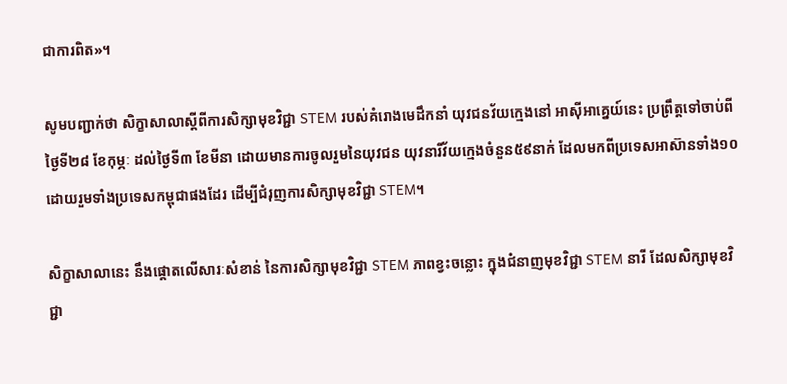ជាការពិត»។

សូមបញ្ជាក់ថា សិក្ខាសាលាស្ដីពីការសិក្សាមុខវិជ្ជា STEM របស់គំរោងមេដឹកនាំ យុវជនវ័យក្មេងនៅ អាស៊ីអាគ្នេយ៍នេះ ប្រព្រឹត្ដទៅចាប់ពីថ្ងៃទី២៨ ខែកុម្ភៈ ដល់ថ្ងៃទី៣ ខែមីនា ដោយមានការចូលរួមនៃយុវជន យុវនារីវ័យក្មេងចំនួន៥៩នាក់ ដែលមកពីប្រទេសអាស៊ានទាំង១០ ដោយរួមទាំងប្រទេសកម្ពុជាផងដែរ ដើម្បីជំរុញការសិក្សាមុខវិជ្ជា STEM។

សិក្ខាសាលានេះ នឹងផ្តោតលើសារៈសំខាន់ នៃការសិក្សាមុខវិជ្ជា STEM ភាពខ្វះចន្លោះ ក្នុងជំនាញមុខវិជ្ជា STEM នារី ដែលសិក្សាមុខវិជ្ជា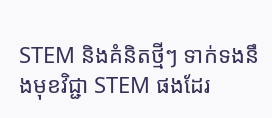STEM និងគំនិតថ្មីៗ ទាក់ទងនឹងមុខវិជ្ជា STEM ផងដែរ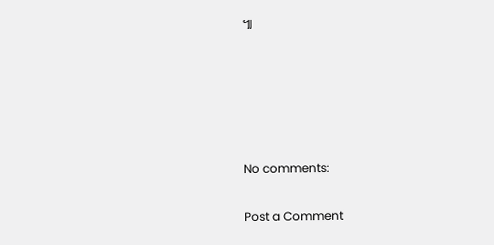៕





No comments:

Post a Comment